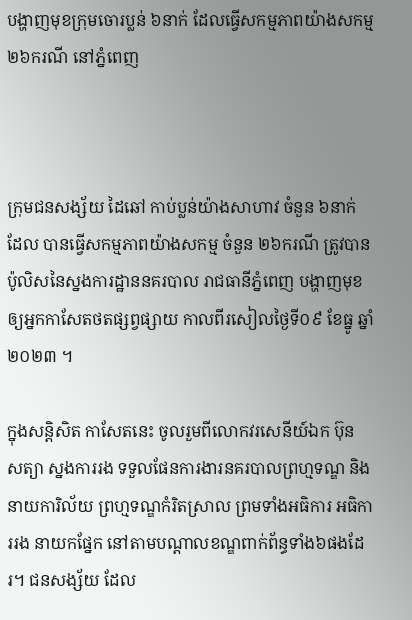បង្ហាញមុខក្រុមចោរប្លន់ ៦នាក់ ដែលធ្វើសកម្មភាពយ៉ាងសកម្ម ២៦ករណី នៅភ្នំពេញ



ក្រុមជនសង្ស័យ ដៃឆៅ កាប់ប្លន់យ៉ាងសាហាវ ចំនួន ៦នាក់ ដែល បានធ្វើសកម្មភាពយ៉ាងសកម្ម ចំនួន ២៦ករណី ត្រូវបានប៉ូលិសនៃស្នងការដ្ឋាននគរបាល រាជធានីភ្នំពេញ បង្ហាញមុខឲ្យអ្នកកាសែតថតផ្សព្វផ្សាយ កាលពីរសៀលថ្ងៃទី០៩ ខែធ្នូ ឆ្នាំ២០២៣ ។

ក្នុងសន្តិសិត កាសែតនេះ ចូលរួមពីលោកវរសេនីយ៍ឯក ប៊ុន សត្យា ស្នងការរង ទទួលផែនការងារនគរបាលព្រហ្មទណ្ឌ និងនាយការិល័យ ព្រហ្មទណ្ឌកំរិតស្រាល ព្រមទាំងអធិការ អធិការរង នាយកផ្នែក នៅតាមបណ្តាលខណ្ឌពាក់ព័ន្ធទាំង៦ផងដែរ។ ជនសង្ស័យ ដែល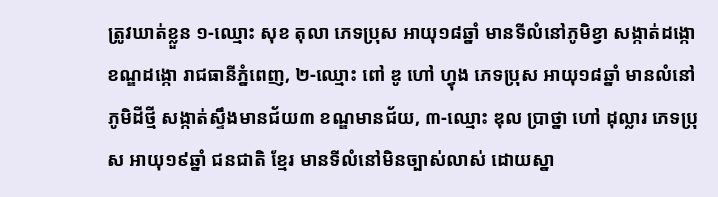ត្រូវឃាត់ខ្លួន ១-ឈ្មោះ សុខ តុលា ភេទប្រុស អាយុ១៨ឆ្នាំ មានទីលំនៅភូមិខ្វា សង្កាត់ដង្កោ ខណ្ឌដង្កោ រាជធានីភ្នំពេញ, ២-ឈ្មោះ ពៅ ឌូ ហៅ ហ្វុង ភេទប្រុស អាយុ១៨ឆ្នាំ មានលំនៅភូមិដីថ្មី សង្កាត់ស្ទឹងមានជ័យ៣ ខណ្ឌមានជ័យ, ៣-ឈ្មោះ ឌុល ប្រាថ្នា ហៅ ដុល្លារ ភេទប្រុស អាយុ១៩ឆ្នាំ ជនជាតិ ខ្មែរ មានទីលំនៅមិនច្បាស់លាស់ ដោយស្នា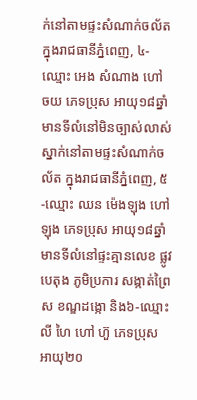ក់នៅតាមផ្ទះសំណាក់ចល័ត ក្នុងរាជធានីភ្នំពេញ, ៤-ឈ្មោះ អេង សំណាង ហៅ ចយ ភេទប្រុស អាយុ១៨ឆ្នាំ មានទីលំនៅមិនច្បាស់លាស់ ស្នាក់នៅតាមផ្ទះសំណាក់ចល័ត ក្នុងរាជធានីភ្នំពេញ, ៥-ឈ្មោះ ឈន ម៉េងឡុង ហៅ ឡុង ភេទប្រុស អាយុ១៨ឆ្នាំ មានទីលំនៅផ្ទះគ្មានលេខ ផ្លូវបេតុង ភូមិប្រការ សង្កាត់ព្រៃស ខណ្ឌដង្កោ និង៦-ឈ្មោះ លី ហៃ ហៅ ហ៊ួ ភេទប្រុស អាយុ២០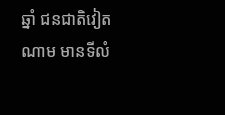ឆ្នាំ ជនជាតិវៀតណាម មានទីលំ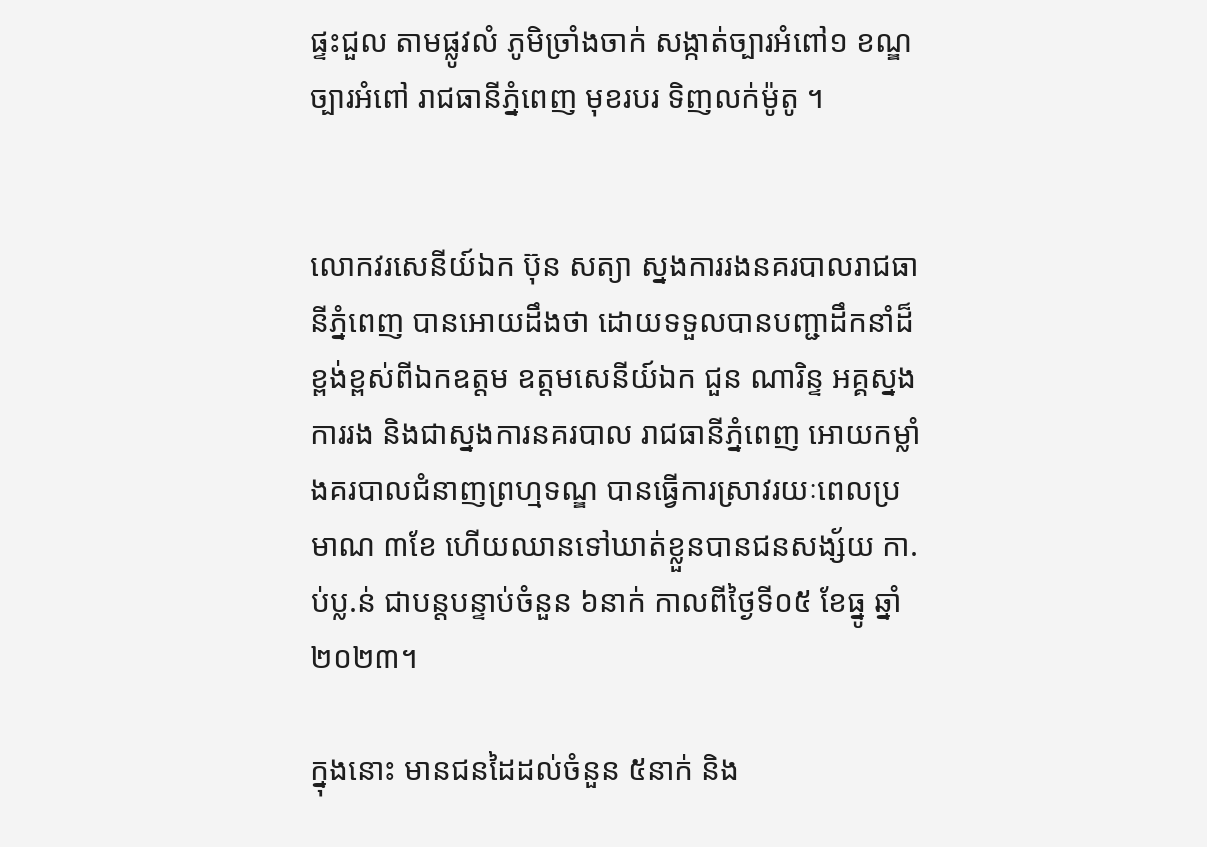ផ្ទះជួល តាមផ្លូវលំ ភូមិច្រាំងចាក់ សង្កាត់ច្បារអំពៅ១ ខណ្ឌច្បារអំពៅ រាជធានីភ្នំពេញ មុខរបរ ទិញលក់ម៉ូតូ ។


លោកវរសេនីយ៍ឯក ប៊ុន សត្យា ស្នងការរងនគរបាលរាជធានីភ្នំពេញ បានអោយដឹងថា ដោយទទួលបានបញ្ជាដឹកនាំដ៏ខ្ពង់ខ្ពស់ពីឯកឧត្តម ឧត្តមសេនីយ៍ឯក ជួន ណារិន្ទ អគ្គស្នងការរង និងជាស្នងការនគរបាល រាជធានីភ្នំពេញ អោយកម្លាំងគរបាលជំនាញព្រហ្មទណ្ឌ បានធ្វើការស្រាវរយៈពេលប្រមាណ ៣ខែ ហើយឈានទៅឃាត់ខ្លួនបានជនសង្ស័យ កា.ប់ប្ល.ន់ ជាបន្តបន្ទាប់ចំនួន ៦នាក់ កាលពីថ្ងៃទី០៥ ខែធ្នូ ឆ្នាំ២០២៣។

ក្នុងនោះ មានជនដៃដល់ចំនួន ៥នាក់ និង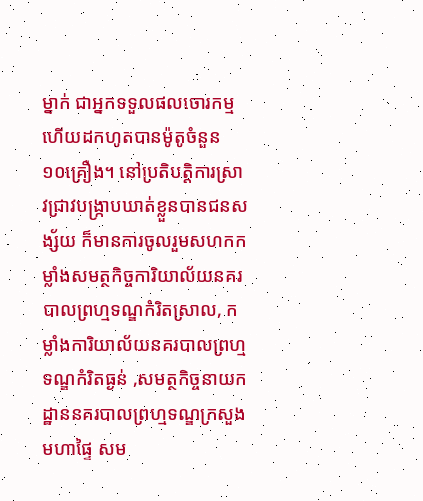ម្នាក់ ជាអ្នកទទួលផលចោរកម្ម ហើយដកហូតបានម៉ូតូចំនួន ១០គ្រឿង។ នៅប្រតិបត្តិការស្រាវជ្រាវបង្ក្រាបឃាត់ខ្លួនបានជនសង្ស័យ ក៏មានការចូលរួមសហកកម្លាំងសមត្ថកិច្ចការិយាល័យនគរបាលព្រហ្មទណ្ឌកំរិតស្រាល, កម្លាំងការិយាល័យនគរបាលព្រហ្មទណ្ឌកំរិតធ្ងន់ ,សមត្ថកិច្ចនាយកដ្ឋាននគរបាលព្រហ្មទណ្ឌក្រសួងមហាផ្ទៃ សម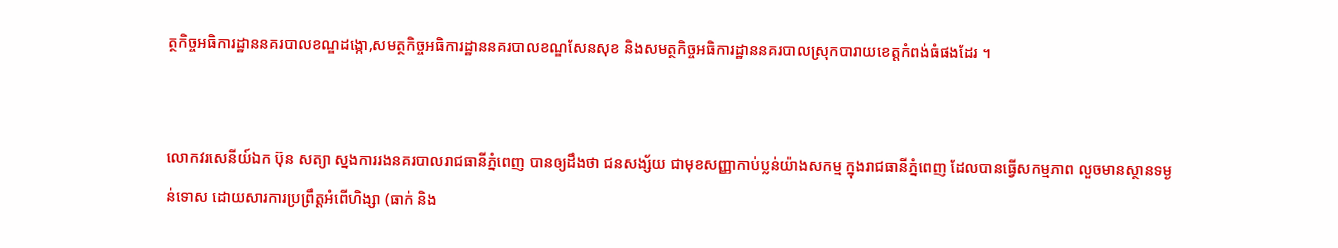ត្ថកិច្ចអធិការដ្ឋាននគរបាលខណ្ឌដង្កោ,សមត្ថកិច្ចអធិការដ្ឋាននគរបាលខណ្ឌសែនសុខ និងសមត្ថកិច្ចអធិការដ្ឋាននគរបាលស្រុកបារាយខេត្តកំពង់ធំផងដែរ ។


លោកវរសេនីយ៍ឯក ប៊ុន សត្យា ស្នងការរងនគរបាលរាជធានីភ្នំពេញ បានឲ្យដឹងថា ជនសង្ស័យ ជាមុខសញ្ញាកាប់ប្លន់យ៉ាងសកម្ម ក្នុងរាជធានីភ្នំពេញ ដែលបានធ្វើសកម្មភាព លួចមានស្ថានទម្ងន់ទោស ដោយសារការប្រព្រឹត្តអំពើហិង្សា (ធាក់ និង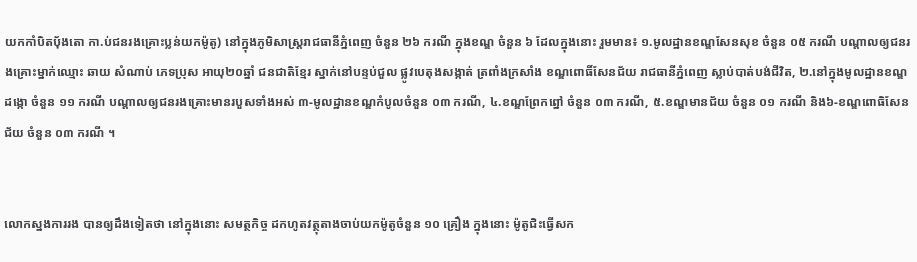យកកាំបិតប៉័ងតោ កា.ប់ជនរងគ្រោះប្លន់យកម៉ូតូ) នៅក្នុងភូមិសាស្ត្ររាជធានីភ្នំពេញ ចំនួន ២៦ ករណី ក្នុងខណ្ឌ ចំនួន ៦ ដែលក្នុងនោះ រួមមាន៖ ១.មូលដ្ឋានខណ្ឌសែនសុខ ចំនួន ០៥ ករណី បណ្តាលឲ្យជនរងគ្រោះម្នាក់ឈ្មោះ ឆាយ សំណាប់ ភេទប្រុស អាយុ២០ឆ្នាំ ជនជាតិខ្មែរ ស្នាក់នៅបន្ទប់ជួល ផ្លូវបេតុងសង្កាត់ ត្រពាំងក្រសាំង ខណ្ឌពោធិ៍សែនជ័យ រាជធានីភ្នំពេញ ស្លាប់បាត់បង់ជីវិត, ២.នៅក្នុងមូលដ្ឋានខណ្ឌដង្កោ ចំនួន ១១ ករណី បណ្តាលឲ្យជនរងគ្រោះមានរបួសទាំងអស់ ៣-មូលដ្ឋានខណ្ឌកំបូលចំនួន ០៣ ករណី, ៤.ខណ្ឌព្រែកព្នៅ ចំនួន ០៣ ករណី, ៥.ខណ្ឌមានជ័យ ចំនួន ០១ ករណី និង៦-ខណ្ឌពោធិសែនជ័យ ចំនួន ០៣ ករណី ។


លោកស្នងការរង បានឲ្យដឹងទៀតថា នៅក្នុងនោះ សមត្ថកិច្ច ដកហូតវត្ថុតាងចាប់យកម៉ូតូចំនួន ១០ គ្រឿង ក្នុងនោះ ម៉ូតូជិះធ្វើសក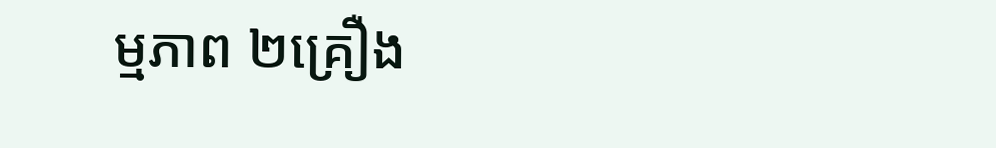ម្មភាព ២គ្រឿង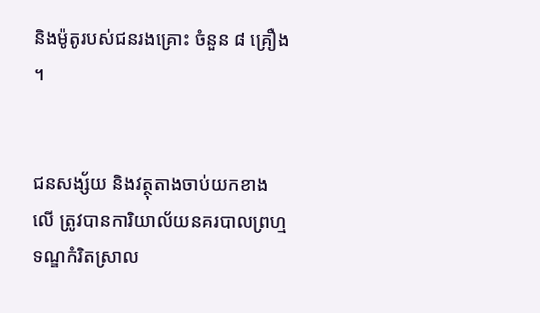និងម៉ូតូរបស់ជនរងគ្រោះ ចំនួន ៨ គ្រឿង ។


ជនសង្ស័យ និងវត្ថុតាងចាប់យកខាងលើ ត្រូវបានការិយាល័យនគរបាលព្រហ្មទណ្ឌកំរិតស្រាល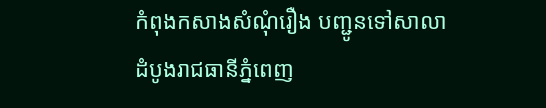កំពុងកសាងសំណុំរឿង បញ្ជូនទៅសាលាដំបូងរាជធានីភ្នំពេញ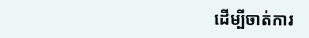ដើម្បីចាត់ការ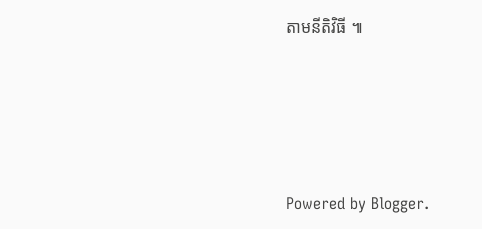តាមនីតិវិធី ៕






Powered by Blogger.